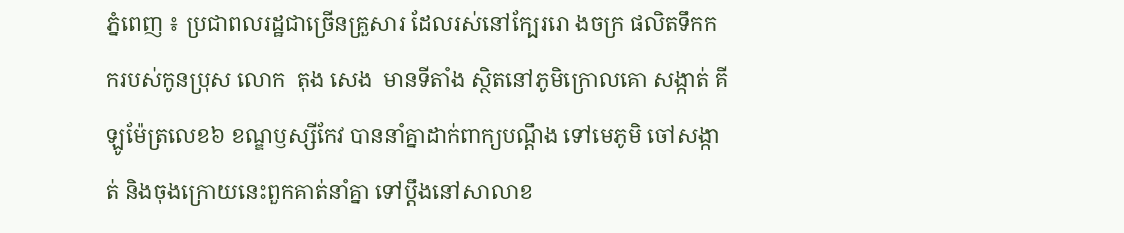ភ្នំពេញ ៖ ប្រជាពលរដ្ឋជាច្រើនគ្រួសារ ដែលរស់នៅក្បែររោ ងចក្រ ផលិតទឹកកករបស់កូនប្រុស លោក  តុង សេង  មានទីតាំង ស្ថិតនៅភូមិក្រោលគោ សង្កាត់ គីឡូម៉ែត្រលេខ៦ ខណ្ឌឫស្សីកែវ បាននាំគ្នាដាក់ពាក្យបណ្ដឹង ទៅមេភូមិ ចៅសង្កាត់ និងចុងក្រោយនេះពួកគាត់នាំគ្នា ទៅប្ដឹងនៅសាលាខ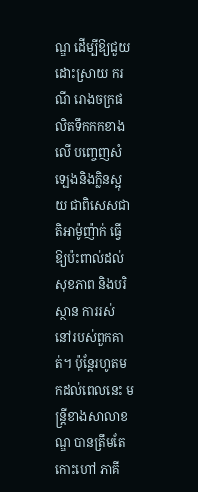ណ្ឌ ដើម្បីឱ្យជួយ ដោះស្រាយ ករណី រោងចក្រផលិតទឹកកកខាងលើ បញ្ចេញសំឡេងនិងក្លិនស្អុយ ជាពិសេសជាតិអាម៉ូញ៉ាក់ ធ្វើឱ្យប៉ះពាល់ដល់សុខភាព និងបរិស្ថាន ការរស់ នៅរបស់ពួកគាត់។ ប៉ុន្ដែរហូតមកដល់ពេលនេះ មន្ដ្រីខាងសាលាខណ្ឌ បានត្រឹមតែកោះហៅ ភាគី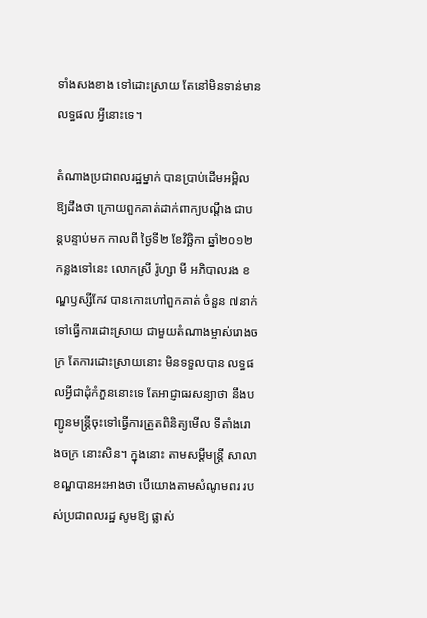ទាំងសងខាង ទៅដោះស្រាយ តែនៅមិនទាន់មានលទ្ធផល អ្វីនោះទេ។

តំណាងប្រជាពលរដ្ឋម្នាក់ បានប្រាប់ដើមអម្ពិល ឱ្យដឹងថា ក្រោយពួកគាត់ដាក់ពាក្យបណ្ដឹង ជាបន្ដបន្ទាប់មក កាលពី ថ្ងៃទី២ ខែវិច្ឆិកា ឆ្នាំ២០១២ កន្លងទៅនេះ លោកស្រី រ៉ូហ្សា មី អភិបាលរង ខណ្ឌឫស្សីកែវ បានកោះហៅពួកគាត់ ចំនួន ៧នាក់ ទៅធ្វើការដោះស្រាយ ជាមួយតំណាងម្ចាស់រោងចក្រ តែការដោះស្រាយនោះ មិនទទួលបាន លទ្ធផលអ្វីជាដុំកំភួននោះទេ តែអាជ្ញាធរសន្យាថា នឹងបញ្ជូនមន្ដ្រីចុះទៅធ្វើការត្រួតពិនិត្យមើល ទីតាំងរោងចក្រ នោះសិន។ ក្នុងនោះ តាមសម្ដីមន្ដ្រី សាលាខណ្ឌបានអះអាងថា បើយោងតាមសំណូមពរ របស់ប្រជាពលរដ្ឋ សូមឱ្យ ផ្លាស់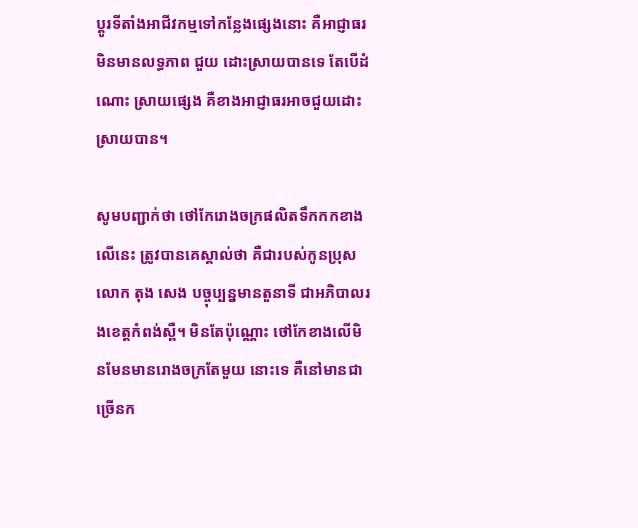ប្ដូរទីតាំងអាជីវកម្មទៅកន្លែងផ្សេងនោះ គឺអាជ្ញាធរមិនមានលទ្ធភាព ជួយ ដោះស្រាយបានទេ តែបើដំណោះ ស្រាយផ្សេង គឺខាងអាជ្ញាធរអាចជួយដោះស្រាយបាន។

សូមបញ្ជាក់ថា ថៅកែរោងចក្រផលិតទឹកកកខាងលើនេះ ត្រូវបានគេស្គាល់ថា គឺជារបស់កូនប្រុសលោក តុង សេង បច្ចុប្បន្នមានតួនាទី ជាអភិបាលរងខេត្ដកំពង់ស្ពឺ។ មិនតែប៉ុណ្ណោះ ថៅកែខាងលើមិនមែនមានរោងចក្រតែមួយ នោះទេ គឺនៅមានជាច្រើនក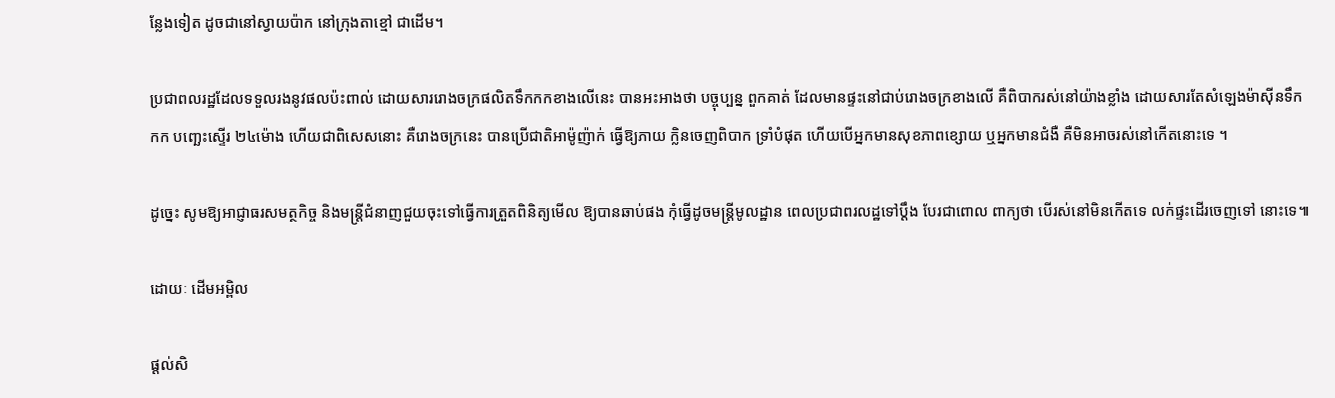ន្លែងទៀត ដូចជានៅស្វាយប៉ាក នៅក្រុងតាខ្មៅ ជាដើម។

ប្រជាពលរដ្ឋដែលទទួលរងនូវផលប៉ះពាល់ ដោយសាររោងចក្រផលិតទឹកកកខាងលើនេះ បានអះអាងថា បច្ចុប្បន្ន ពួកគាត់ ដែលមានផ្ទះនៅជាប់រោងចក្រខាងលើ គឺពិបាករស់នៅយ៉ាងខ្លាំង ដោយសារតែសំឡេងម៉ាស៊ីនទឹកកក បញ្ឆេះស្ទើរ ២៤ម៉ោង ហើយជាពិសេសនោះ គឺរោងចក្រនេះ បានប្រើជាតិអាម៉ូញ៉ាក់ ធ្វើឱ្យភាយ ក្លិនចេញពិបាក ទ្រាំបំផុត ហើយបើអ្នកមានសុខភាពខ្សោយ ឬអ្នកមានជំងឺ គឺមិនអាចរស់នៅកើតនោះទេ ។

ដូច្នេះ សូមឱ្យអាជ្ញាធរសមត្ថកិច្ច និងមន្ដ្រីជំនាញជួយចុះទៅធ្វើការត្រួតពិនិត្យមើល ឱ្យបានឆាប់ផង កុំធ្វើដូចមន្ដ្រីមូលដ្ឋាន ពេលប្រជាពរលដ្ឋទៅប្ដឹង បែរជាពោល ពាក្យថា បើរស់នៅមិនកើតទេ លក់ផ្ទះដើរចេញទៅ នោះទេ៕

ដោយៈ ដើមអម្ពិល

ផ្តល់សិ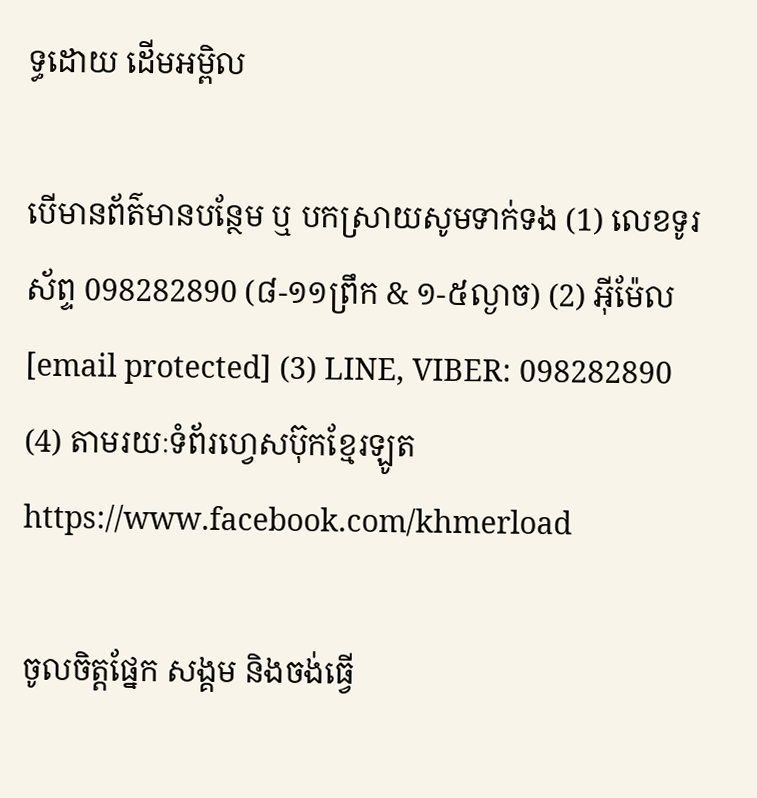ទ្ធដោយ ដើមអម្ពិល

បើមានព័ត៌មានបន្ថែម ឬ បកស្រាយសូមទាក់ទង (1) លេខទូរស័ព្ទ 098282890 (៨-១១ព្រឹក & ១-៥ល្ងាច) (2) អ៊ីម៉ែល [email protected] (3) LINE, VIBER: 098282890 (4) តាមរយៈទំព័រហ្វេសប៊ុកខ្មែរឡូត https://www.facebook.com/khmerload

ចូលចិត្តផ្នែក សង្គម និងចង់ធ្វើ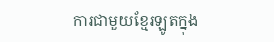ការជាមួយខ្មែរឡូតក្នុង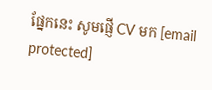ផ្នែកនេះ សូមផ្ញើ CV មក [email protected]